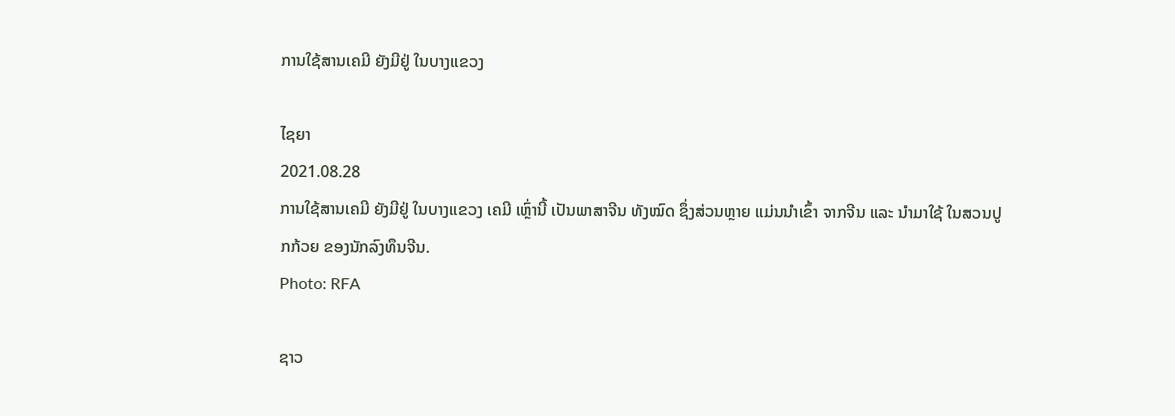ການໃຊ້ສານເຄມີ ຍັງມີຢູ່ ໃນບາງແຂວງ

ໄຊຍາ
2021.08.28
ການໃຊ້ສານເຄມີ ຍັງມີຢູ່ ໃນບາງແຂວງ ເຄມີ ເຫຼົ່ານີ້ ເປັນພາສາຈີນ ທັງໝົດ ຊຶ່ງສ່ວນຫຼາຍ ແມ່ນນໍາເຂົ້າ ຈາກຈີນ ແລະ ນໍາມາໃຊ້ ໃນສວນປູກກ້ວຍ ຂອງນັກລົງທຶນຈີນ.
Photo: RFA

ຊາວ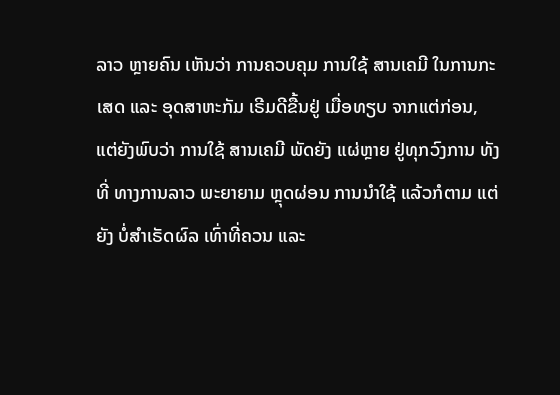ລາວ ຫຼາຍຄົນ ເຫັນວ່າ ການຄວບຄຸມ ການໃຊ້ ສານເຄມີ ໃນການກະເສດ ແລະ ອຸດສາຫະກັມ ເຣີມດີຂື້ນຢູ່ ເມື່ອທຽບ ຈາກແຕ່ກ່ອນ, ແຕ່ຍັງພົບວ່າ ການໃຊ້ ສານເຄມີ ພັດຍັງ ແຜ່ຫຼາຍ ຢູ່ທຸກວົງການ ທັງທີ່ ທາງການລາວ ພະຍາຍາມ ຫຼຸດຜ່ອນ ການນຳໃຊ້ ແລ້ວກໍຕາມ ແຕ່ຍັງ ບໍ່ສຳເຣັດຜົລ ເທົ່າທີ່ຄວນ ແລະ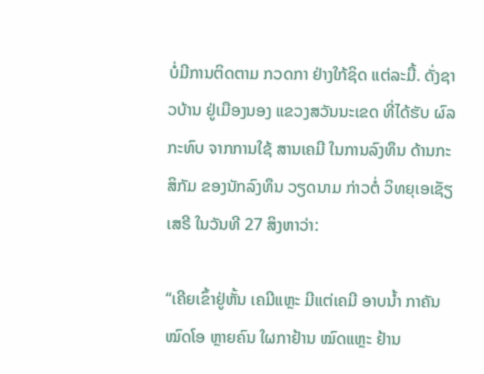ບໍ່ມີການຕິດຕາມ ກວດກາ ຢ່າງໃກ້ຊິດ ແຕ່ລະມື້. ດັ່ງຊາວບ້ານ ຢູ່ເມືອງນອງ ແຂວງສວັນນະເຂດ ທີ່ໄດ້ຮັບ ຜົລກະທົບ ຈາກການໃຊ້ ສານເຄມີ ໃນການລົງທຶນ ດ້ານກະສິກັມ ຂອງນັກລົງທຶນ ວຽດນາມ ກ່າວຕໍ່ ວິທຍຸເອເຊັຽເສຣີ ໃນວັນທີ 27 ສິງຫາວ່າ:

“ເຄີຍເຂົ້າຢູ່ຫັ້ນ ເຄມີແຫຼະ ມີແຕ່ເຄມີ ອາບນໍ້າ ກາຄັນໝົດໂອ ຫຼາຍຄົນ ໃຜກາຢ້ານ ໝົດແຫຼະ ຢ້ານ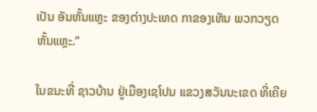ເປັນ ອັນຫັ້ນແຫຼະ ຂອງຕ່າງປະເທດ ກາຂອງເຫັນ ພວກວຽດ ຫັ້ນແຫຼະ.”

ໃນຂນະທີ່ ຊາວບ້ານ ຢູ່ເມືອງເຊໂປນ ແຂວງສວັນນະເຂດ ທີ່ເຄີຍ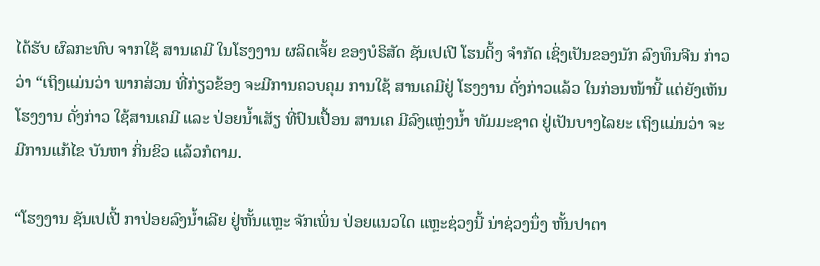ໄດ້ຮັບ ຜົລກະທົບ ຈາກໃຊ້ ສານເຄມີ ໃນໂຮງງານ ຜລິດເຈັ້ຍ ຂອງບໍຣິສັດ ຊັນເປເປີ ໂຮນດິ້ງ ຈຳກັດ ເຊິ່ງເປັນຂອງນັກ ລົງທຶນຈີນ ກ່າວວ່າ “ເຖິງແມ່ນວ່າ ພາກສ່ວນ ທີ່ກ່ຽວຂ້ອງ ຈະມີການຄວບຄຸມ ການໃຊ້ ສານເຄມີຢູ່ ໂຮງງານ ດັ່ງກ່າວແລ້ວ ໃນກ່ອນໜ້ານີ້ ແຕ່ຍັງເຫັນໂຮງງານ ດັ່ງກ່າວ ໃຊ້ສານເຄມີ ແລະ ປ່ອຍນໍ້າເສັຽ ທີ່ປົນເປື້ອນ ສານເຄ ມີລົງແຫຼ່ງນໍ້າ ທັມມະຊາດ ຢູ່ເປັນບາງໄລຍະ ເຖິງແມ່ນວ່າ ຈະມີການແກ້ໄຂ ບັນຫາ ກິ່ນຂິວ ແລ້ວກໍຕາມ.

“ໂຮງງານ ຊັນເປເປີ້ ກາປ່ອຍລົງນໍ້າເລີຍ ຢູ່ຫັ້ນແຫຼະ ຈັກເພິ່ນ ປ່ອຍແນວໃດ ແຫຼະຊ່ວງນີ້ ນ່າຊ່ວງນຶ່ງ ຫັ້ນປາຕາ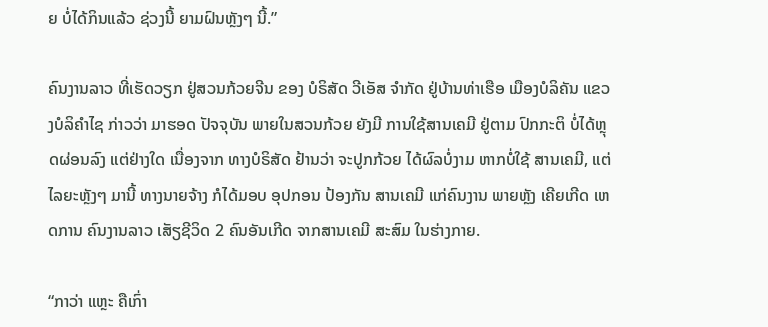ຍ ບໍ່ໄດ້ກິນແລ້ວ ຊ່ວງນີ້ ຍາມຝົນຫຼັງໆ ນີ້.”

ຄົນງານລາວ ທີ່ເຮັດວຽກ ຢູ່ສວນກ້ວຍຈີນ ຂອງ ບໍຣິສັດ ວີເອັສ ຈຳກັດ ຢູ່ບ້ານທ່າເຮືອ ເມືອງບໍລິຄັນ ແຂວງບໍລິຄຳໄຊ ກ່າວວ່າ ມາຮອດ ປັຈຈຸບັນ ພາຍໃນສວນກ້ວຍ ຍັງມີ ການໃຊ້ສານເຄມີ ຢູ່ຕາມ ປົກກະຕິ ບໍ່ໄດ້ຫຼຸດຜ່ອນລົງ ແຕ່ຢ່າງໃດ ເນື່ອງຈາກ ທາງບໍຣິສັດ ຢ້ານວ່າ ຈະປູກກ້ວຍ ໄດ້ຜົລບໍ່ງາມ ຫາກບໍ່ໃຊ້ ສານເຄມີ, ແຕ່ໄລຍະຫຼັງໆ ມານີ້ ທາງນາຍຈ້າງ ກໍໄດ້ມອບ ອຸປກອນ ປ້ອງກັນ ສານເຄມີ ແກ່ຄົນງານ ພາຍຫຼັງ ເຄີຍເກີດ ເຫດການ ຄົນງານລາວ ເສັຽຊີວິດ 2 ຄົນອັນເກີດ ຈາກສານເຄມີ ສະສົມ ໃນຮ່າງກາຍ.

“ກາວ່າ ແຫຼະ ຄືເກົ່າ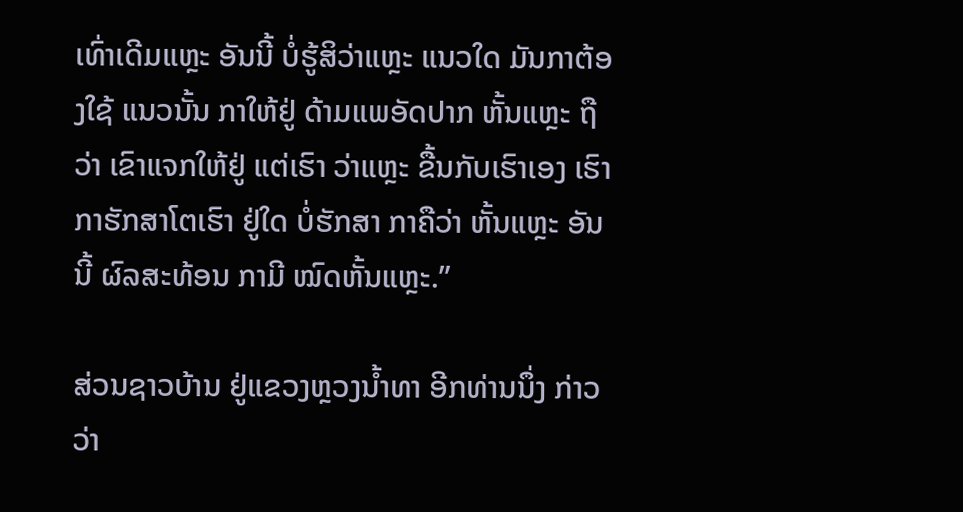ເທົ່າເດີມແຫຼະ ອັນນີ້ ບໍ່ຮູ້ສິວ່າແຫຼະ ແນວໃດ ມັນກາຕ້ອງໃຊ້ ແນວນັ້ນ ກາໃຫ້ຢູ່ ດ້າມແພອັດປາກ ຫັ້ນແຫຼະ ຖືວ່າ ເຂົາແຈກໃຫ້ຢູ່ ແຕ່ເຮົາ ວ່າແຫຼະ ຂື້ນກັບເຮົາເອງ ເຮົາກາຮັກສາໂຕເຮົາ ຢູ່ໃດ ບໍ່ຮັກສາ ກາຄືວ່າ ຫັ້ນແຫຼະ ອັນນີ້ ຜົລສະທ້ອນ ກາມີ ໝົດຫັ້ນແຫຼະ.”

ສ່ວນຊາວບ້ານ ຢູ່ແຂວງຫຼວງນໍ້າທາ ອີກທ່ານນຶ່ງ ກ່າວວ່າ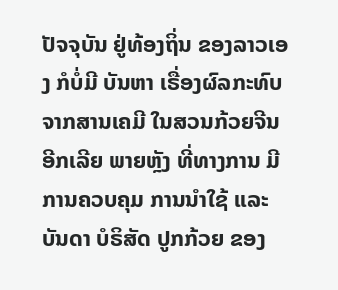ປັຈຈຸບັນ ຢູ່ທ້ອງຖິ່ນ ຂອງລາວເອງ ກໍບໍ່ມີ ບັນຫາ ເຣື່ອງຜົລກະທົບ ຈາກສານເຄມີ ໃນສວນກ້ວຍຈີນ ອີກເລີຍ ພາຍຫຼັງ ທີ່ທາງການ ມີການຄວບຄຸມ ການນໍາໃຊ້ ແລະ ບັນດາ ບໍຣິສັດ ປູກກ້ວຍ ຂອງ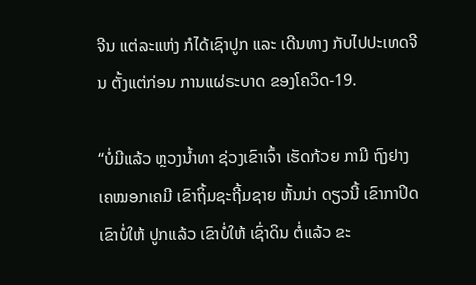ຈີນ ແຕ່ລະແຫ່ງ ກໍໄດ້ເຊົາປູກ ແລະ ເດີນທາງ ກັບໄປປະເທດຈີນ ຕັ້ງແຕ່ກ່ອນ ການແຜ່ຣະບາດ ຂອງໂຄວິດ-19.

“ບໍ່ມີແລ້ວ ຫຼວງນໍ້າທາ ຊ່ວງເຂົາເຈົ້າ ເຮັດກ້ວຍ ກາມີ ຖົງຢາງ ເຄໝອກເຄມີ ເຂົາຖິ້ມຊະຖີ້ມຊາຍ ຫັ້ນນ່າ ດຽວນີ້ ເຂົາກາປິດ ເຂົາບໍ່ໃຫ້ ປູກແລ້ວ ເຂົາບໍ່ໃຫ້ ເຊົ່າດິນ ຕໍ່ແລ້ວ ຂະ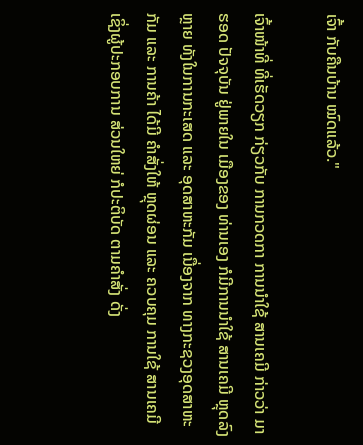ເຈົ້າ ກັບຄືນບ້ານ ໝົດແລ້ວ."

ເຈົ້າໜ້າທີ່ ທີ່ເຮັດວຽກ ກ່ຽວກັບ ການກວດກາ ການນໍາໃຊ້ ສານເຄມີ ກ່າວວ່າ ມາຮອດ ປັຈຈຸບັນ ຢູ່ພາຍໃນ ເມືອງຂອງ ທ່ານເອງ ກໍມີການນໍາໃຊ້ ສານເຄມີ ຫຼຸດລົງຫຼາຍ ທັງໃນການກະເສດ ແລະ ອຸດສາຫະກັມ ເນື່ອງຈາກ ທາງກະຊວງອຸດສາຫະກັມ ແລະ ການຄ້າ ໄດ້ມີ ຄຳສັ່ງໃຫ້ ຫຼຸດຜ່ອນ ແລະ ຄວບຄຸມ ການໃຊ້ ສານເຄມີ ເຊິ່ງຜູ້ປະກອບການ ສ່ວນໃຫຍ່ ກໍປະຕິບັດ ຕາມຄຳສັ່ງ ດັ່ງ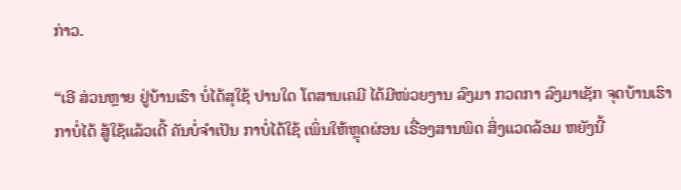ກ່າວ.

“ເອີ ສ່ວນຫຼາຍ ຢູ່ບ້ານເຮົາ ບໍ່ໄດ້ສຸໃຊ້ ປານໃດ ໂຕສານເຄມີ ໄດ້ມີໜ່ວຍງານ ລົງມາ ກວດກາ ລົງມາເຊັກ ຈຸດບ້ານເຮົາ ກາບໍ່ໄດ້ ສູ້ໃຊ້ແລ້ວເດີ້ ຄັນບໍ່ຈຳເປັນ ກາບໍ່ໄດ້ໃຊ້ ເພິ່ນໃຫ້ຫຼຸດຜ່ອນ ເຣື່ອງສານພິດ ສິ່ງແວດລ້ອມ ຫຍັງນີ້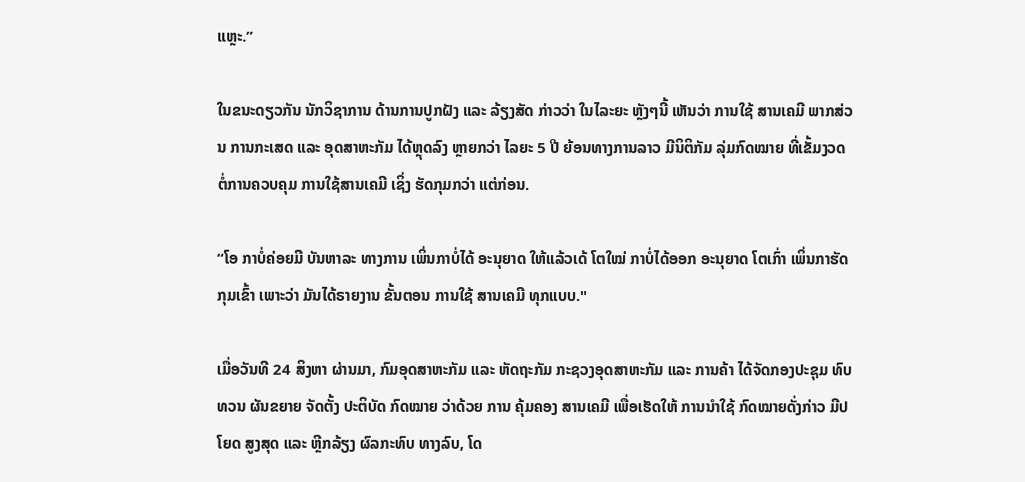ແຫຼະ.”

ໃນຂນະດຽວກັນ ນັກວິຊາການ ດ້ານການປູກຝັງ ແລະ ລ້ຽງສັດ ກ່າວວ່າ ໃນໄລະຍະ ຫຼັງໆນີ້ ເຫັນວ່າ ການໃຊ້ ສານເຄມີ ພາກສ່ວນ ການກະເສດ ແລະ ອຸດສາຫະກັມ ໄດ້ຫຼຸດລົງ ຫຼາຍກວ່າ ໄລຍະ 5 ປີ ຍ້ອນທາງການລາວ ມີນິຕິກັມ ລຸ່ມກົດໝາຍ ທີ່ເຂັ້ມງວດ ຕໍ່ການຄວບຄຸມ ການໃຊ້ສານເຄມີ ເຊິ່ງ ຮັດກຸມກວ່າ ແຕ່ກ່ອນ.

“ໂອ ກາບໍ່ຄ່ອຍມີ ບັນຫາລະ ທາງການ ເພິ່ນກາບໍ່ໄດ້ ອະນຸຍາດ ໃຫ້ແລ້ວເດ້ ໂຕໃໝ່ ກາບໍ່ໄດ້ອອກ ອະນຸຍາດ ໂຕເກົ່າ ເພິ່ນກາຮັດກຸມເຂົ້າ ເພາະວ່າ ມັນໄດ້ຣາຍງານ ຂັ້ນຕອນ ການໃຊ້ ສານເຄມີ ທຸກແບບ."

ເມື່ອວັນທີ 24 ສິງຫາ ຜ່ານມາ, ກົມອຸດສາຫະກັມ ແລະ ຫັດຖະກັມ ກະຊວງອຸດສາຫະກັມ ແລະ ການຄ້າ ໄດ້ຈັດກອງປະຊຸມ ທົບທວນ ຜັນຂຍາຍ ຈັດຕັ້ງ ປະຕິບັດ ກົດໝາຍ ວ່າດ້ວຍ ການ ຄຸ້ມຄອງ ສານເຄມີ ເພື່ອເຮັດໃຫ້ ການນໍາໃຊ້ ກົດໝາຍດັ່ງກ່າວ ມີປໂຍດ ສູງສຸດ ແລະ ຫຼີກລ້ຽງ ຜົລກະທົບ ທາງລົບ, ໂດ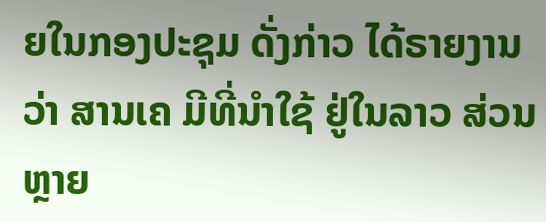ຍໃນກອງປະຊຸມ ດັ່ງກ່າວ ໄດ້ຣາຍງານວ່າ ສານເຄ ມີທີ່ນໍາໃຊ້ ຢູ່ໃນລາວ ສ່ວນຫຼາຍ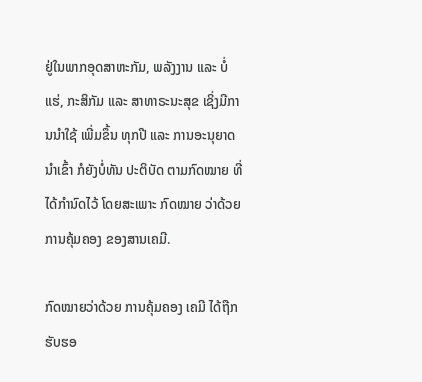ຢູ່ໃນພາກອຸດສາຫະກັມ, ພລັງງານ ແລະ ບໍ່ແຮ່, ກະສິກັມ ແລະ ສາທາຣະນະສຸຂ ເຊິ່ງມີການນໍາໃຊ້ ເພີ່ມຂຶ້ນ ທຸກປີ ແລະ ການອະນຸຍາດ ນໍາເຂົ້າ ກໍຍັງບໍ່ທັນ ປະຕິບັດ ຕາມກົດໝາຍ ທີ່ໄດ້ກຳນົດໄວ້ ໂດຍສະເພາະ ກົດໝາຍ ວ່າດ້ວຍ ການຄຸ້ມຄອງ ຂອງສານເຄມີ.

ກົດໝາຍວ່າດ້ວຍ ການຄຸ້ມຄອງ ເຄມີ ໄດ້ຖືກຮັບຮອ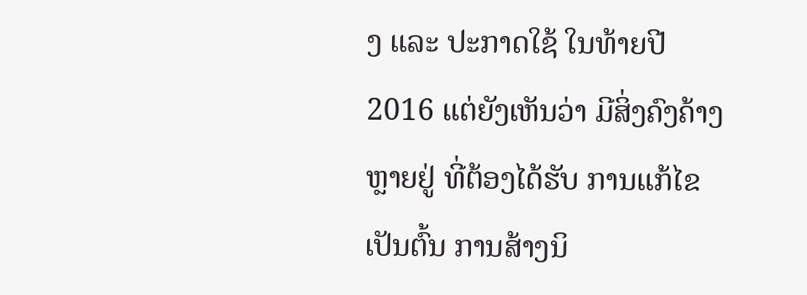ງ ແລະ ປະກາດໃຊ້ ໃນທ້າຍປີ 2016 ແຕ່ຍັງເຫັນວ່າ ມີສິ່ງຄົງຄ້າງຫຼາຍຢູ່ ທີ່ຕ້ອງໄດ້ຮັບ ການແກ້ໄຂ ເປັນຕົ້ນ ການສ້າງນິ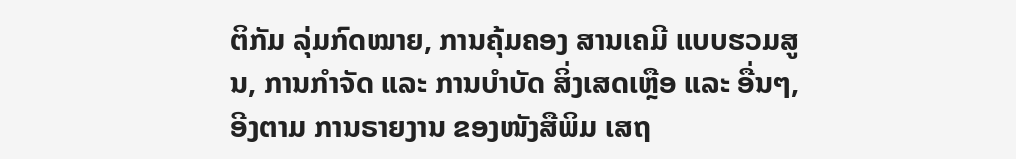ຕິກັມ ລຸ່ມກົດໝາຍ, ການຄຸ້ມຄອງ ສານເຄມີ ແບບຮວມສູນ, ການກຳຈັດ ແລະ ການບຳບັດ ສິ່ງເສດເຫຼືອ ແລະ ອື່ນໆ, ອີງຕາມ ການຣາຍງານ ຂອງໜັງສືພິມ ເສຖ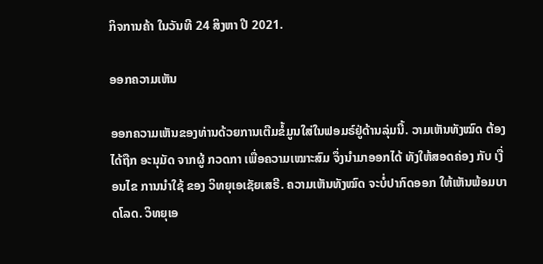ກິຈການຄ້າ ໃນວັນທີ 24 ສິງຫາ ປີ 2021.

ອອກຄວາມເຫັນ

ອອກຄວາມເຫັນຂອງທ່ານດ້ວຍການເຕີມຂໍ້ມູນໃສ່ໃນຟອມຣ໌ຢູ່ດ້ານລຸ່ມນີ້. ວາມເຫັນທັງໝົດ ຕ້ອງໄດ້ຖືກ ອະນຸມັດ ຈາກຜູ້ ກວດກາ ເພື່ອຄວາມເໝາະສົມ ຈຶ່ງນໍາມາອອກໄດ້ ທັງໃຫ້ສອດຄ່ອງ ກັບ ເງື່ອນໄຂ ການນຳໃຊ້ ຂອງ ວິທຍຸເອເຊັຍເສຣີ. ຄວາມເຫັນທັງໝົດ ຈະບໍ່ປາກົດອອກ ໃຫ້ເຫັນພ້ອມບາດໂລດ. ວິທຍຸເອ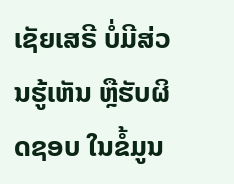ເຊັຍເສຣີ ບໍ່ມີສ່ວນຮູ້ເຫັນ ຫຼືຮັບຜິດຊອບ ໃນຂໍ້ມູນ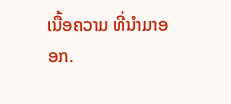ເນື້ອຄວາມ ທີ່ນໍາມາອອກ.